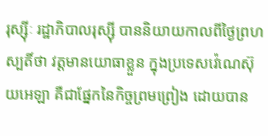រុស្ស៊ីៈ រដ្ឋាភិបាលរុស្ស៊ី បាននិយាយកាលពីថ្ងៃព្រហស្បតិ៍ថា វត្តមានយោធាខ្លួន ក្នុងប្រទេសវ៉េណេស៊ុយអេឡា គឺជាផ្នែកនៃកិច្ចព្រមព្រៀង ដោយបាន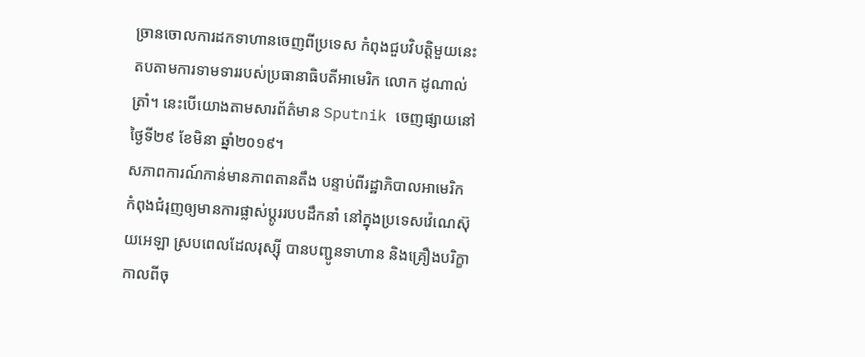ច្រានចោលការដកទាហានចេញពីប្រទេស កំពុងជួបវិបត្តិមួយនេះ តបតាមការទាមទាររបស់ប្រធានាធិបតីអាមេរិក លោក ដូណាល់ ត្រាំ។ នេះបើយោងតាមសារព័ត៌មាន Sputnik ចេញផ្សាយនៅថ្ងៃទី២៩ ខែមិនា ឆ្នាំ២០១៩។
សភាពការណ៍កាន់មានភាពតានតឹង បន្ទាប់ពីរដ្ឋាភិបាលអាមេរិក កំពុងជំរុញឲ្យមានការផ្លាស់ប្តូររបបដឹកនាំ នៅក្នុងប្រទេសវ៉េណេស៊ុយអេឡា ស្របពេលដែលរុស្ស៊ី បានបញ្ជូនទាហាន និងគ្រឿងបរិក្ខា កាលពីចុ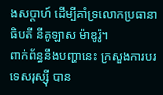ងសប្តាហ៍ ដើម្បីគាំទ្រលោកប្រធានាធិបតី នីគូឡាស ម៉ាឌូរ៉ូ។
ពាក់ព័ន្ធនឹងបញ្ហានេះ ក្រសួងការបរទេសរុស្ស៊ី បាន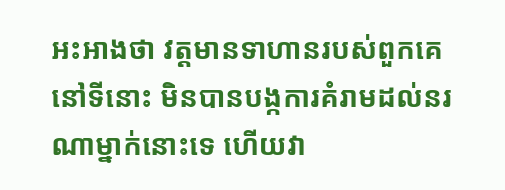អះអាងថា វត្តមានទាហានរបស់ពួកគេ នៅទីនោះ មិនបានបង្កការគំរាមដល់នរណាម្នាក់នោះទេ ហើយវា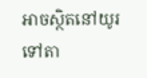អាចស្ថិតនៅយូរទៅតា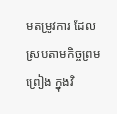មតម្រូវការ ដែលស្របតាមកិច្ចព្រមព្រៀង ក្នុងវិ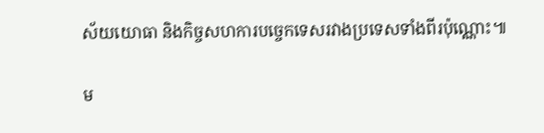ស័យយោធា និងកិច្ចសហការបច្ចេកទេសរវាងប្រទេសទាំងពីរប៉ុណ្ណោះ៕

ម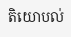តិយោបល់